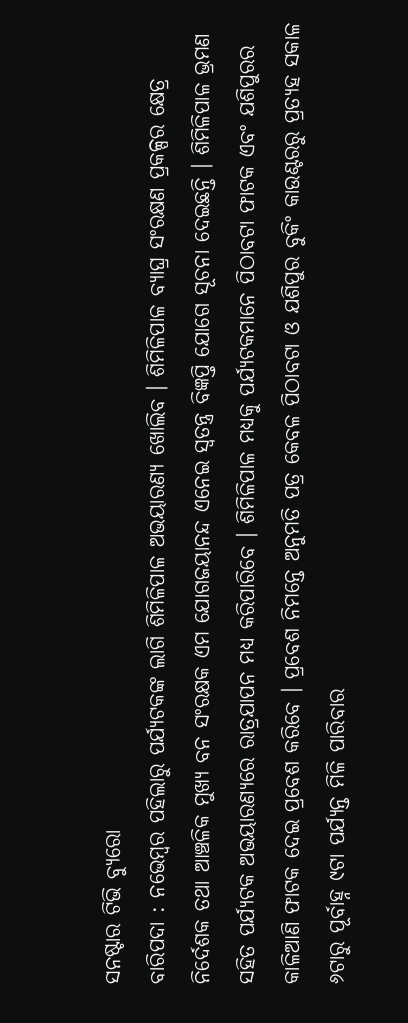ସନଷ୍ଟାର ଟିଭି ବ୍ୟୁରୋ
ବାରିପଦା : ନଭେମ୍ବର ପହିଲାରୁ ପର୍ଯ୍ୟଟକଙ୍କ ଲାଗି ଶିମିଳିପାଳ ଅଭୟାରଣ୍ୟ ଖୋଲିବ । ଶିମିଳିପାଳ ବ୍ୟାଘ୍ର ସଂରକ୍ଷଣ ପ୍ରକଳ୍ପର କ୍ଷେତ୍ର ନିର୍ଦେଶକ ତଥା ଆଞ୍ଚଳିକ ମୁଖ୍ୟ ବନ ସଂରକ୍ଷକ ଏମ ଯୋଗଜୟାନନ୍ଦ ଏନେଇ ସ୍ଵତନ୍ତ୍ର ବିଜ୍ଞପ୍ତି ଯୋଗେ ସୂଚନା ଦେଇଛନ୍ତି । ଶିମିଳିପାଳ ଭ୍ରମଣ ସହିତ ପର୍ଯ୍ୟଟକ ଅଭୟାରଣ୍ୟରେ ରାତ୍ରଯାପନ ମଧ୍ୟ କରିପାରିବେ । ଶିମିଳିପାଳ ମଧ୍ୟକୁ ପର୍ଯ୍ୟଟକମାନେ ପିଠାବଟା ଫାଟକ ଏବଂ ଯଶିପୁରର କାଳିଆଣି ଫାଟକ ଦେଇ ପ୍ରବେଶ କରିବେ । ପ୍ରବେଶ ନିମନ୍ତେ ଅନୁମତି ପତ୍ର କେବଳ ପିଠାବଟା ଓ ଯଶିପୁର ବୁକିଂ କାଉଣ୍ଟରରୁ ପ୍ରତ୍ୟହ ସକାଳ ୬ଟାରୁ ପୂର୍ବାହ୍ନ ୯ଟା ପର୍ଯ୍ୟନ୍ତ ମିଳି ପାରିବାର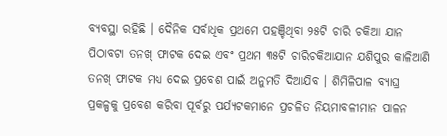ବ୍ୟବସ୍ଥା ରହିଛି । ଦୈନିକ ସର୍ବାଧିକ ପ୍ରଥମେ ପହଞ୍ଚିଥିବା ୨୫ଟି ଚାରି ଚକିଆ ଯାନ ପିଠାବଟା ତନଖ୍ ଫାଟକ ଦେଇ ଏବଂ ପ୍ରଥମ ୩୫ଟି ଚାରିଚକିଆଯାନ ଯଶିପୁର କାଳିଆଣି ତନଖ୍ ଫାଟକ ମଧ୍ୟ ଦେଇ ପ୍ରବେଶ ପାଇଁ ଅନୁମତି ଦିଆଯିବ । ଶିମିଳିପାଳ ବ୍ୟାଘ୍ର ପ୍ରକଳ୍ପକୁ ପ୍ରବେଶ କରିବା ପୂର୍ବରୁ ପର୍ଯ୍ୟଟକମାନେ ପ୍ରଚଳିତ ନିୟମାବଳୀମାନ ପାଳନ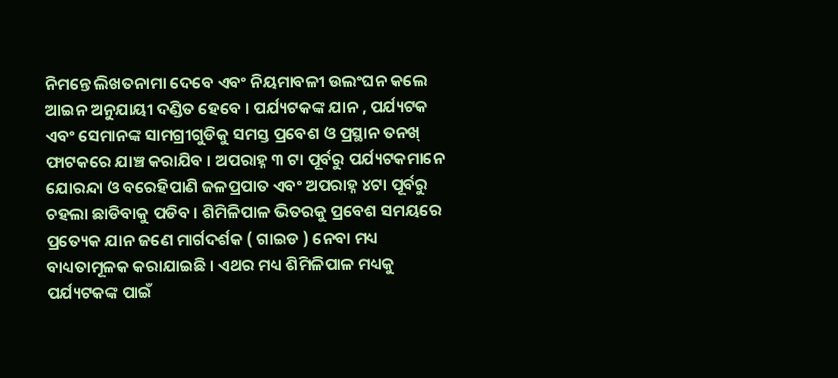ନିମନ୍ତେ ଲିଖତନାମା ଦେବେ ଏବଂ ନିୟମାବଳୀ ଉଲଂଘନ କଲେ ଆଇନ ଅନୁଯାୟୀ ଦଣ୍ଡିତ ହେବେ । ପର୍ଯ୍ୟଟକଙ୍କ ଯାନ , ପର୍ଯ୍ୟଟକ ଏବଂ ସେମାନଙ୍କ ସାମଗ୍ରୀଗୁଡିକୁ ସମସ୍ତ ପ୍ରବେଶ ଓ ପ୍ରସ୍ଥାନ ତନଖ୍ ଫାଟକରେ ଯାଞ୍ଚ କରାଯିବ । ଅପରାହ୍ନ ୩ ଟା ପୂର୍ବରୁ ପର୍ଯ୍ୟଟକମାନେ ଯୋରନ୍ଦା ଓ ବରେହିପାଣି ଜଳପ୍ରପାତ ଏବଂ ଅପରାହ୍ନ ୪ଟା ପୂର୍ବରୁ ଚହଲା ଛାଡିବାକୁ ପଡିବ । ଶିମିଳିପାଳ ଭିତରକୁ ପ୍ରବେଶ ସମୟରେ ପ୍ରତ୍ୟେକ ଯାନ ଜଣେ ମାର୍ଗଦର୍ଶକ ( ଗାଇଡ ) ନେବା ମଧ୍ୟ ବାଧ୍ୟତାମୂଳକ କରାଯାଇଛି । ଏଥର ମଧ୍ୟ ଶିମିଳିପାଳ ମଧ୍ୟକୁ ପର୍ଯ୍ୟଟକଙ୍କ ପାଇଁ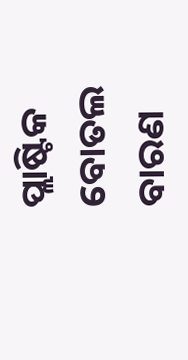ପ୍ଲାଷ୍ଟିକ ବୋତଲ ବାରଣ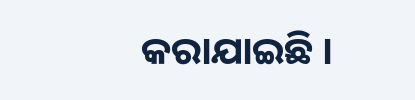କରାଯାଇଛି ।